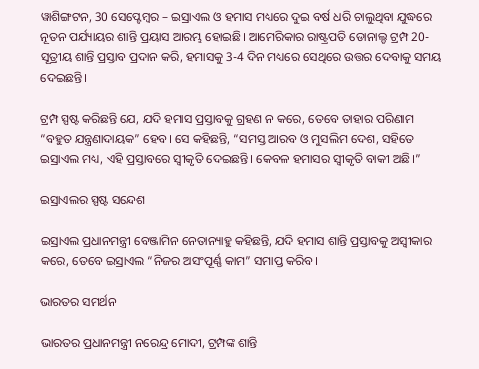ୱାଶିଙ୍ଗଟନ, 30 ସେପ୍ଟେମ୍ବର – ଇସ୍ରାଏଲ ଓ ହମାସ ମଧ୍ୟରେ ଦୁଇ ବର୍ଷ ଧରି ଚାଲୁଥିବା ଯୁଦ୍ଧରେ ନୂତନ ପର୍ଯ୍ୟାୟର ଶାନ୍ତି ପ୍ରୟାସ ଆରମ୍ଭ ହୋଇଛି। ଆମେରିକାର ରାଷ୍ଟ୍ରପତି ଡୋନାଲ୍ଡ ଟ୍ରମ୍ପ 20-ସୂତ୍ରୀୟ ଶାନ୍ତି ପ୍ରସ୍ତାବ ପ୍ରଦାନ କରି, ହମାସକୁ 3-4 ଦିନ ମଧ୍ୟରେ ସେଥିରେ ଉତ୍ତର ଦେବାକୁ ସମୟ ଦେଇଛନ୍ତି।

ଟ୍ରମ୍ପ ସ୍ପଷ୍ଟ କରିଛନ୍ତି ଯେ, ଯଦି ହମାସ ପ୍ରସ୍ତାବକୁ ଗ୍ରହଣ ନ କରେ, ତେବେ ତାହାର ପରିଣାମ “ବହୁତ ଯନ୍ତ୍ରଣାଦାୟକ” ହେବ। ସେ କହିଛନ୍ତି, “ସମସ୍ତ ଆରବ ଓ ମୁସଲିମ ଦେଶ, ସହିତେ ଇସ୍ରାଏଲ ମଧ୍ୟ, ଏହି ପ୍ରସ୍ତାବରେ ସ୍ବୀକୃତି ଦେଇଛନ୍ତି। କେବଳ ହମାସର ସ୍ବୀକୃତି ବାକୀ ଅଛି।”

ଇସ୍ରାଏଲର ସ୍ପଷ୍ଟ ସନ୍ଦେଶ

ଇସ୍ରାଏଲ ପ୍ରଧାନମନ୍ତ୍ରୀ ବେଞ୍ଜାମିନ ନେତାନ୍ୟାହୁ କହିଛନ୍ତି, ଯଦି ହମାସ ଶାନ୍ତି ପ୍ରସ୍ତାବକୁ ଅସ୍ୱୀକାର କରେ, ତେବେ ଇସ୍ରାଏଲ “ନିଜର ଅସଂପୂର୍ଣ୍ଣ କାମ” ସମାପ୍ତ କରିବ।

ଭାରତର ସମର୍ଥନ

ଭାରତର ପ୍ରଧାନମନ୍ତ୍ରୀ ନରେନ୍ଦ୍ର ମୋଦୀ, ଟ୍ରମ୍ପଙ୍କ ଶାନ୍ତି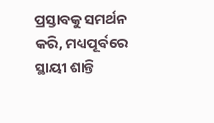ପ୍ରସ୍ତାବକୁ ସମର୍ଥନ କରି, ମଧ୍ୟପୂର୍ବରେ ସ୍ଥାୟୀ ଶାନ୍ତି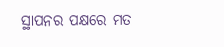ସ୍ଥାପନର ପକ୍ଷରେ ମତ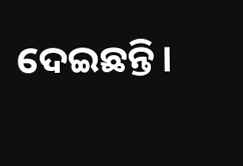ଦେଇଛନ୍ତି।